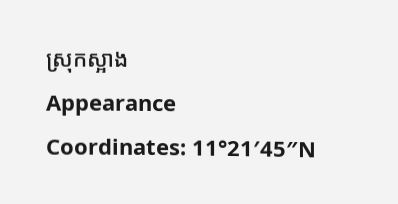ស្រុកស្អាង
Appearance
Coordinates: 11°21′45″N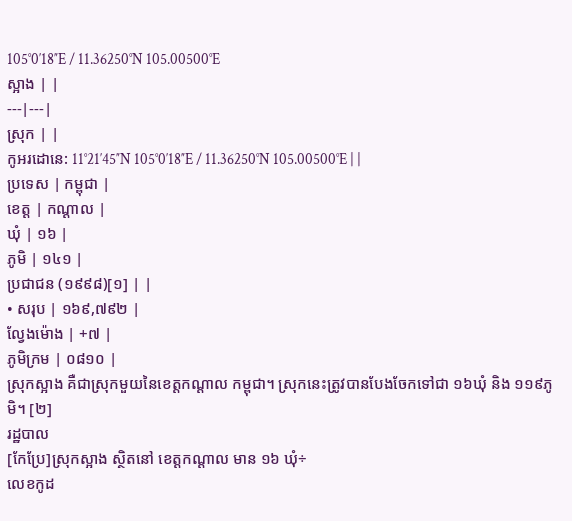105°0′18″E / 11.36250°N 105.00500°E
ស្អាង | |
---|---|
ស្រុក | |
កូអរដោនេ: 11°21′45″N 105°0′18″E / 11.36250°N 105.00500°E | |
ប្រទេស | កម្ពុជា |
ខេត្ត | កណ្ដាល |
ឃុំ | ១៦ |
ភូមិ | ១៤១ |
ប្រជាជន (១៩៩៨)[១] | |
• សរុប | ១៦៩,៧៩២ |
ល្វែងម៉ោង | +៧ |
ភូមិក្រម | ០៨១០ |
ស្រុកស្អាង គឺជាស្រុកមួយនៃខេត្តកណ្ដាល កម្ពុជា។ ស្រុកនេះត្រូវបានបែងចែកទៅជា ១៦ឃុំ និង ១១៩ភូមិ។ [២]
រដ្ឋបាល
[កែប្រែ]ស្រុកស្អាង ស្ថិតនៅ ខេត្តកណ្ដាល មាន ១៦ ឃុំ÷
លេខកូដ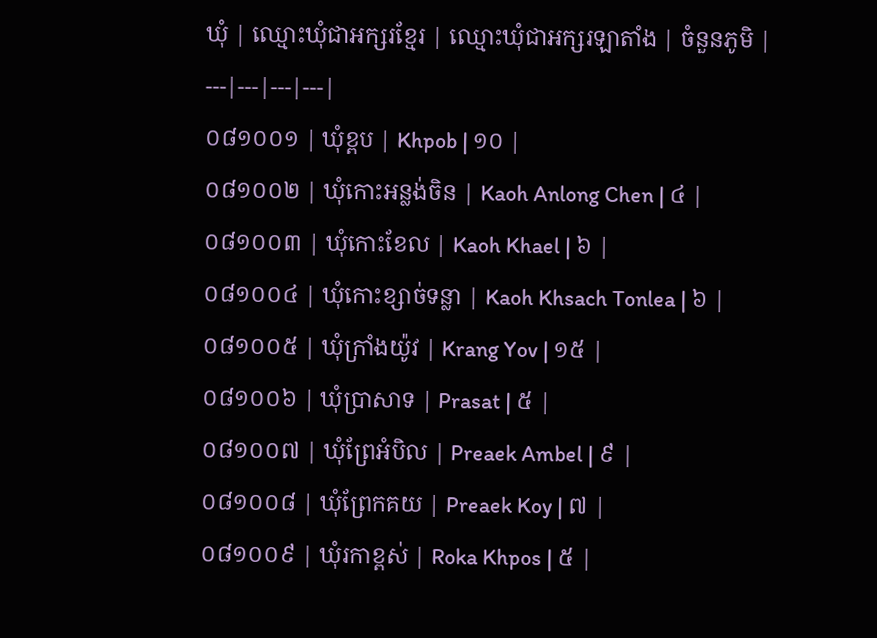ឃុំ | ឈ្មោះឃុំជាអក្សរខ្មែរ | ឈ្មោះឃុំជាអក្សរឡាតាំង | ចំនួនភូមិ |
---|---|---|---|
០៨១០០១ | ឃុំខ្ពប | Khpob | ១០ |
០៨១០០២ | ឃុំកោះអន្លង់ចិន | Kaoh Anlong Chen | ៤ |
០៨១០០៣ | ឃុំកោះខែល | Kaoh Khael | ៦ |
០៨១០០៤ | ឃុំកោះខ្សាច់ទន្លា | Kaoh Khsach Tonlea | ៦ |
០៨១០០៥ | ឃុំក្រាំងយ៉ូវ | Krang Yov | ១៥ |
០៨១០០៦ | ឃុំប្រាសាទ | Prasat | ៥ |
០៨១០០៧ | ឃុំព្រែអំបិល | Preaek Ambel | ៩ |
០៨១០០៨ | ឃុំព្រែកគយ | Preaek Koy | ៧ |
០៨១០០៩ | ឃុំរកាខ្ពស់ | Roka Khpos | ៥ |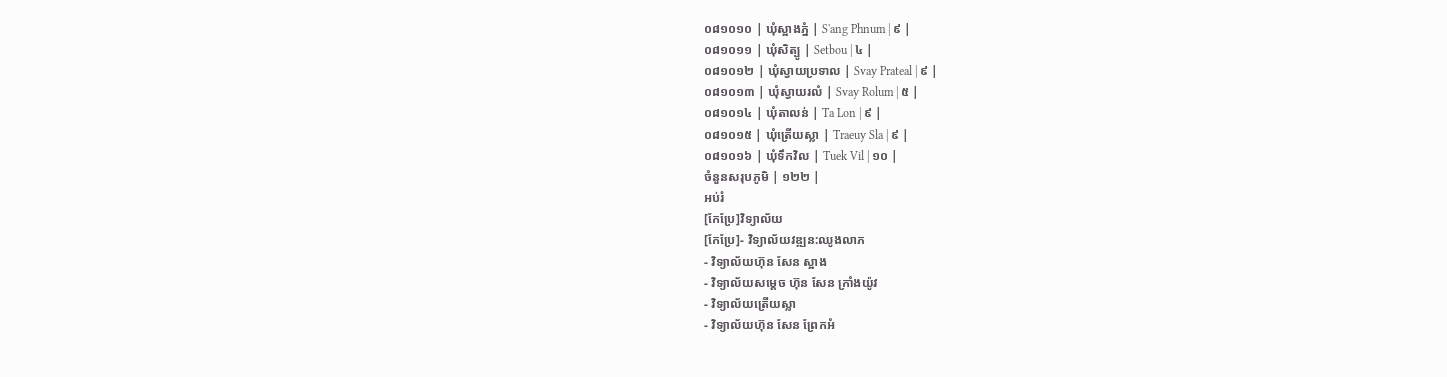០៨១០១០ | ឃុំស្អាងភ្នំ | S'ang Phnum | ៩ |
០៨១០១១ | ឃុំសិត្បូ | Setbou | ៤ |
០៨១០១២ | ឃុំស្វាយប្រទាល | Svay Prateal | ៩ |
០៨១០១៣ | ឃុំស្វាយរលំ | Svay Rolum | ៥ |
០៨១០១៤ | ឃុំតាលន់ | Ta Lon | ៩ |
០៨១០១៥ | ឃុំត្រើយស្លា | Traeuy Sla | ៩ |
០៨១០១៦ | ឃុំទឹកវិល | Tuek Vil | ១០ |
ចំនួនសរុបភូមិ | ១២២ |
អប់រំ
[កែប្រែ]វិទ្យាល័យ
[កែប្រែ]- វិទ្យាល័យវឌ្ឍន:ឈូងលាភ
- វិទ្យាល័យហ៊ុន សែន ស្អាង
- វិទ្យាល័យសម្ដេច ហ៊ុន សែន ក្រាំងយ៉ូវ
- វិទ្យាល័យត្រេីយស្លា
- វិទ្យាល័យហ៊ុន សែន ព្រែកអំ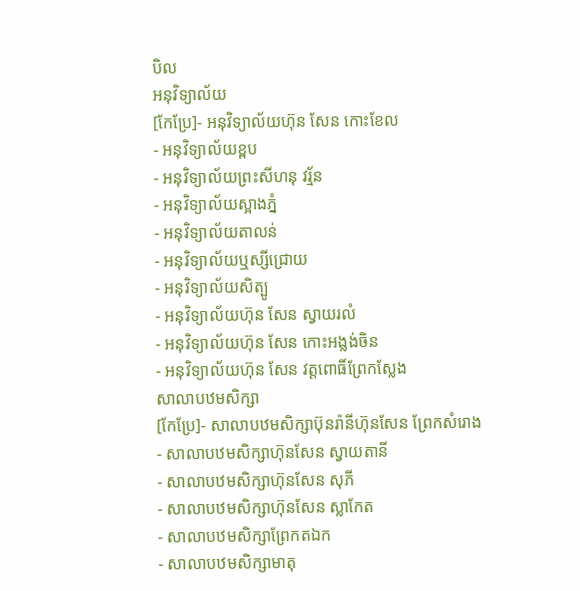បិល
អនុវិទ្យាល័យ
[កែប្រែ]- អនុវិទ្យាល័យហ៊ុន សែន កោះខែល
- អនុវិទ្យាល័យខ្ពប
- អនុវិទ្យាល័យព្រះសីហនុ វរ្ម័ន
- អនុវិទ្យាល័យស្អាងភ្នំ
- អនុវិទ្យាល័យតាលន់
- អនុវិទ្យាល័យឬស្សីជ្រោយ
- អនុវិទ្យាល័យសិត្បូ
- អនុវិទ្យាល័យហ៊ុន សែន ស្វាយរលំ
- អនុវិទ្យាល័យហ៊ុន សែន កោះអង្លង់ចិន
- អនុវិទ្យាល័យហ៊ុន សែន វត្តពោធិ៍ព្រែកស្លែង
សាលាបឋមសិក្សា
[កែប្រែ]- សាលាបឋមសិក្សាប៊ុនរ៉ានីហ៊ុនសែន ព្រែកសំរោង
- សាលាបឋមសិក្សាហ៊ុនសែន ស្វាយតានី
- សាលាបឋមសិក្សាហ៊ុនសែន សុភី
- សាលាបឋមសិក្សាហ៊ុនសែន ស្លាកែត
- សាលាបឋមសិក្សាព្រែកតឯក
- សាលាបឋមសិក្សាមាតុ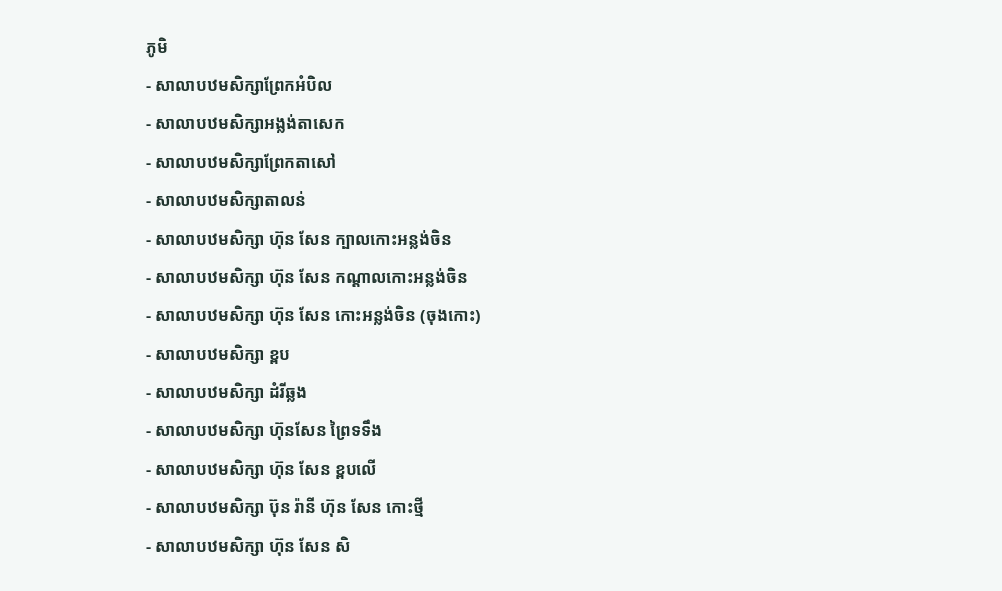ភូមិ
- សាលាបឋមសិក្សាព្រែកអំបិល
- សាលាបឋមសិក្សាអង្លង់តាសេក
- សាលាបឋមសិក្សាព្រែកតាសៅ
- សាលាបឋមសិក្សាតាលន់
- សាលាបឋមសិក្សា ហ៊ុន សែន ក្បាលកោះអន្លង់ចិន
- សាលាបឋមសិក្សា ហ៊ុន សែន កណ្ដាលកោះអន្លង់ចិន
- សាលាបឋមសិក្សា ហ៊ុន សែន កោះអន្លង់ចិន (ចុងកោះ)
- សាលាបឋមសិក្សា ខ្ពប
- សាលាបឋមសិក្សា ដំរីឆ្លង
- សាលាបឋមសិក្សា ហ៊ុនសែន ព្រៃទទឹង
- សាលាបឋមសិក្សា ហ៊ុន សែន ខ្ពបលើ
- សាលាបឋមសិក្សា ប៊ុន រ៉ានី ហ៊ុន សែន កោះថ្មី
- សាលាបឋមសិក្សា ហ៊ុន សែន សិ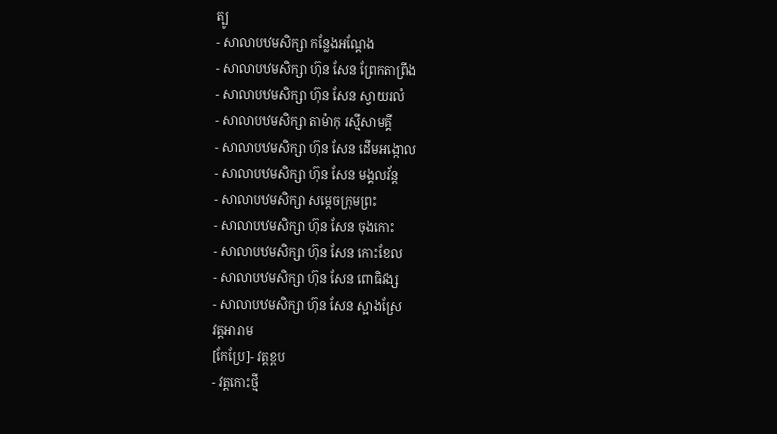ត្បូ
- សាលាបឋមសិក្សា កន្លែងអណ្ដែង
- សាលាបឋមសិក្សា ហ៊ុន សែន ព្រែកតាព្រីង
- សាលាបឋមសិក្សា ហ៊ុន សែន ស្វាយរលំ
- សាលាបឋមសិក្សា តាម៉ាកុ រស្មីសាមគ្គី
- សាលាបឋមសិក្សា ហ៊ុន សែន ដើមអង្កោល
- សាលាបឋមសិក្សា ហ៊ុន សែន មង្គលវ័ន្ត
- សាលាបឋមសិក្សា សម្ដេចក្រុមព្រះ
- សាលាបឋមសិក្សា ហ៊ុន សែន ចុងកោះ
- សាលាបឋមសិក្សា ហ៊ុន សែន កោះខែល
- សាលាបឋមសិក្សា ហ៊ុន សែន ពោធិវង្ស
- សាលាបឋមសិក្សា ហ៊ុន សែន ស្អាងស្រែ
វត្តអារាម
[កែប្រែ]- វត្តខ្ពប
- វត្តកោះថ្មី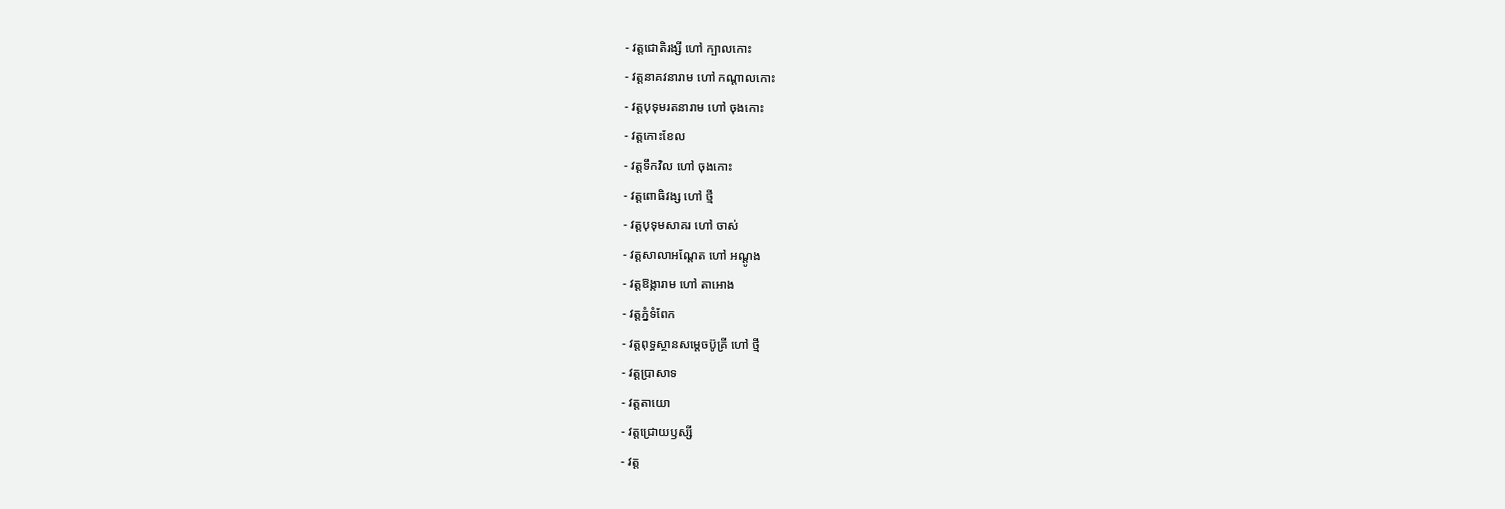- វត្តជោតិរង្សី ហៅ ក្បាលកោះ
- វត្តនាគវនារាម ហៅ កណ្តាលកោះ
- វត្តបុទុមរតនារាម ហៅ ចុងកោះ
- វត្តកោះខែល
- វត្តទឹកវិល ហៅ ចុងកោះ
- វត្តពោធិវង្ស ហៅ ថ្មី
- វត្តបុទុមសាគរ ហៅ ចាស់
- វត្តសាលាអណ្តែត ហៅ អណ្តូង
- វត្តឱង្ការាម ហៅ តាអោង
- វត្តភ្នំទំពែក
- វត្តពុទ្ធស្ថានសម្តេចប៊ូគ្រី ហៅ ថ្មី
- វត្តប្រាសាទ
- វត្តតាយោ
- វត្តជ្រោយឫស្សី
- វត្ត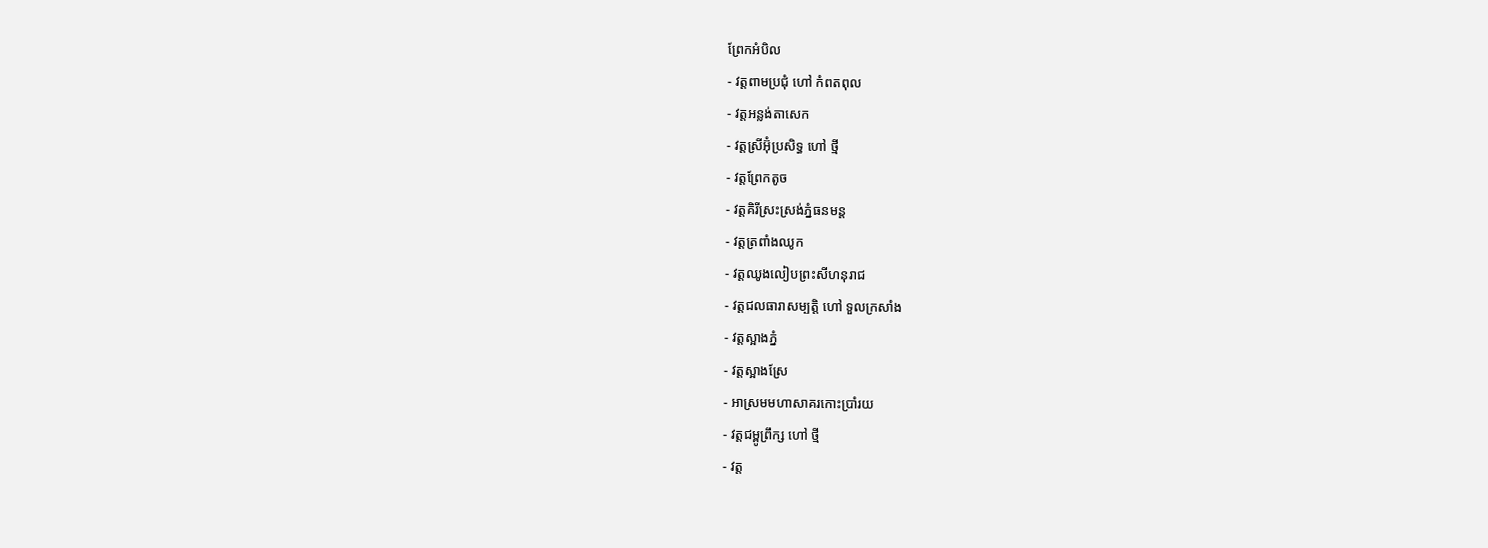ព្រែកអំបិល
- វត្តពាមប្រជុំ ហៅ កំពតពុល
- វត្តអន្លង់តាសេក
- វត្តស្រីអ៊ុំប្រសិទ្ធ ហៅ ថ្មី
- វត្តព្រែកតូច
- វត្តគិរីស្រះស្រង់ភ្នំធនមន្ត
- វត្តត្រពាំងឈូក
- វត្តឈូងលៀបព្រះសីហនុរាជ
- វត្តជលធារាសម្បត្តិ ហៅ ទួលក្រសាំង
- វត្តស្អាងភ្នំ
- វត្តស្អាងស្រែ
- អាស្រមមហាសាគរកោះប្រាំរយ
- វត្តជម្ពូព្រឹក្ស ហៅ ថ្មី
- វត្ត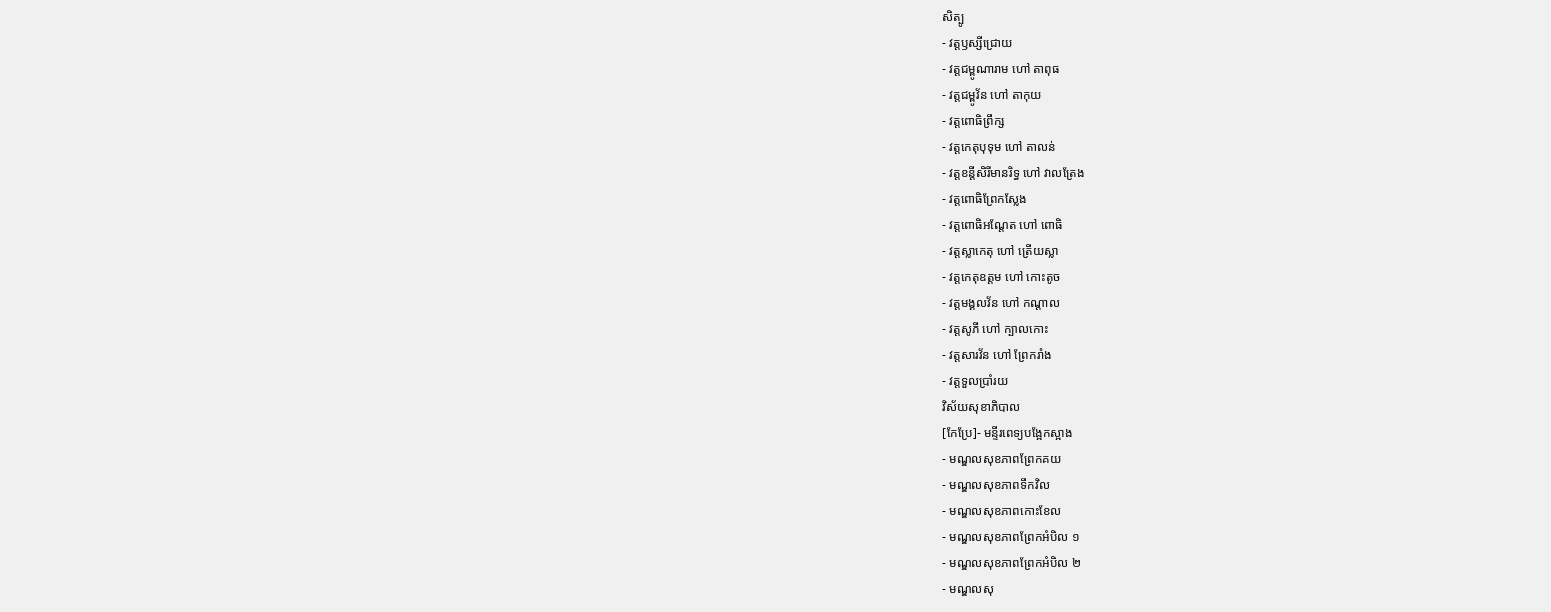សិត្បូ
- វត្តឫស្សីជ្រោយ
- វត្តជម្ពូណារាម ហៅ តាពុធ
- វត្តជម្ពូវ័ន ហៅ តាកុយ
- វត្តពោធិព្រឹក្ស
- វត្តកេតុបុទុម ហៅ តាលន់
- វត្តខន្តីសិរីមានរិទ្ធ ហៅ វាលត្រែង
- វត្តពោធិព្រែកស្លែង
- វត្តពោធិអណ្តែត ហៅ ពោធិ
- វត្តស្លាកេតុ ហៅ ត្រើយស្លា
- វត្តកេតុឧត្តម ហៅ កោះតូច
- វត្តមង្គលវ័ន ហៅ កណ្តាល
- វត្តសូភី ហៅ ក្បាលកោះ
- វត្តសារវ័ន ហៅ ព្រែករាំង
- វត្តទួលប្រាំរយ
វិស័យសុខាភិបាល
[កែប្រែ]- មន្ទីរពេទ្យបង្អែកស្អាង
- មណ្ឌលសុខភាពព្រែកគយ
- មណ្ឌលសុខភាពទឹកវិល
- មណ្ឌលសុខភាពកោះខែល
- មណ្ឌលសុខភាពព្រែកអំបិល ១
- មណ្ឌលសុខភាពព្រែកអំបិល ២
- មណ្ឌលសុ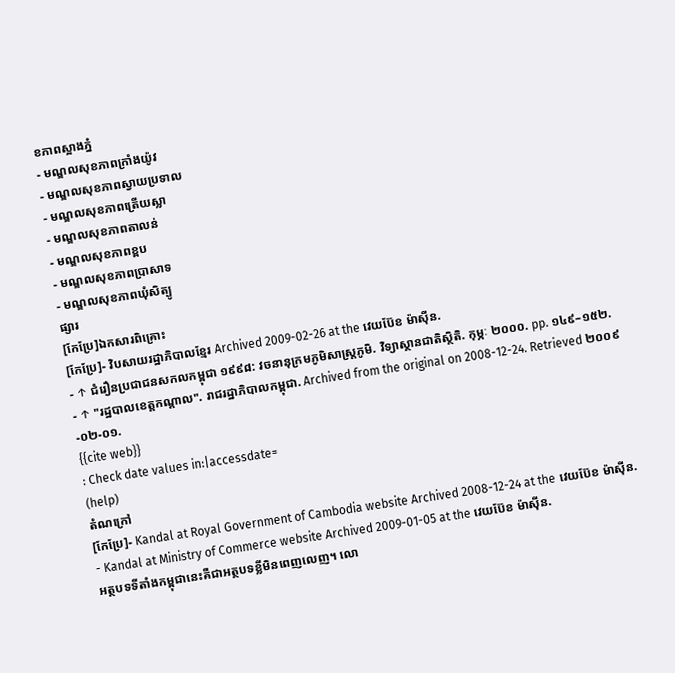ខភាពស្អាងភ្នំ
- មណ្ឌលសុខភាពក្រាំងយ៉ូវ
- មណ្ឌលសុខភាពស្វាយប្រទាល
- មណ្ឌលសុខភាពត្រើយស្លា
- មណ្ឌលសុខភាពតាលន់
- មណ្ឌលសុខភាពខ្ពប
- មណ្ឌលសុខភាពប្រាសាទ
- មណ្ឌលសុខភាពឃុំសិត្បូ
ផ្សារ
[កែប្រែ]ឯកសារពិគ្រោះ
[កែប្រែ]- វិបសាយរដ្ឋាភិបាលខ្មែរ Archived 2009-02-26 at the វេយប៊ែខ ម៉ាស៊ីន.
- ↑ ជំរឿនប្រជាជនសកលកម្ពុជា ១៩៩៨: វចនានុក្រមភូមិសាស្ត្រភូមិ. វិទ្យាស្ថានជាតិស្ថិតិ. កុម្ភៈ ២០០០. pp. ១៤៩–១៥២.
- ↑ "រដ្ឋបាលខេត្តកណ្ដាល". រាជរដ្ឋាភិបាលកម្ពុជា. Archived from the original on 2008-12-24. Retrieved ២០០៩-០២-០១.
{{cite web}}
: Check date values in:|accessdate=
(help)
តំណក្រៅ
[កែប្រែ]- Kandal at Royal Government of Cambodia website Archived 2008-12-24 at the វេយប៊ែខ ម៉ាស៊ីន.
- Kandal at Ministry of Commerce website Archived 2009-01-05 at the វេយប៊ែខ ម៉ាស៊ីន.
អត្ថបទទីតាំងកម្ពុជានេះគឺជាអត្ថបទខ្លីមិនពេញលេញ។ លោ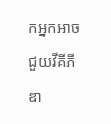កអ្នកអាចជួយវីគីភីឌា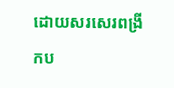ដោយសរសេរពង្រីកប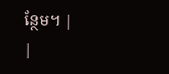ន្ថែម។ |
|